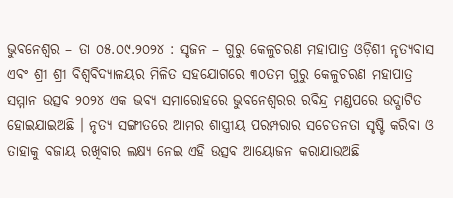ଭୁବନେଶ୍ୱର – ତା ୦୫.୦୯.୨୦୨୪ : ସୃଜନ – ଗୁରୁ କେଳୁଚରଣ ମହାପାତ୍ର ଓଡ଼ିଶୀ ନୃତ୍ୟବାସ ଏବଂ ଶ୍ରୀ ଶ୍ରୀ ବିଶ୍ୱବିଦ୍ୟାଳୟର ମିଳିତ ସହଯୋଗରେ ୩୦ତମ ଗୁରୁ କେଳୁଚରଣ ମହାପାତ୍ର ସମ୍ମାନ ଉତ୍ସବ ୨୦୨୪ ଏକ ଭବ୍ୟ ସମାରୋହରେ ଭୁବନେଶ୍ୱରର ରବିନ୍ଦ୍ର ମଣ୍ଡପରେ ଉଦ୍ଘାଟିତ ହୋଇଯାଇଅଛି । ନୃତ୍ୟ ସଙ୍ଗୀତରେ ଆମର ଶାସ୍ତ୍ରୀୟ ପରମ୍ପରାର ସଚେତନତା ସୃଷ୍ଟି କରିବା ଓ ତାହାକୁ ବଜାୟ ରଖିବାର ଲକ୍ଷ୍ୟ ନେଇ ଏହି ଉତ୍ସବ ଆୟୋଜନ କରାଯାଉଅଛି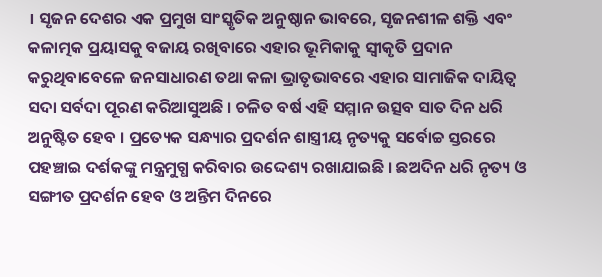। ସୃଜନ ଦେଶର ଏକ ପ୍ରମୁଖ ସାଂସ୍କୃତିକ ଅନୁଷ୍ଠାନ ଭାବରେ, ସୃଜନଶୀଳ ଶକ୍ତି ଏବଂ କଳାତ୍ମକ ପ୍ରୟାସକୁ ବଜାୟ ରଖିବାରେ ଏହାର ଭୂମିକାକୁ ସ୍ୱୀକୃତି ପ୍ରଦାନ କରୁଥିବାବେଳେ ଜନସାଧାରଣ ତଥା କଳା ଭ୍ରାତୃଭାବରେ ଏହାର ସାମାଜିକ ଦାୟିତ୍ୱ ସଦା ସର୍ବଦା ପୂରଣ କରିଆସୁଅଛି । ଚଳିତ ବର୍ଷ ଏହି ସମ୍ମାନ ଉତ୍ସବ ସାତ ଦିନ ଧରି ଅନୁଷ୍ଟିତ ହେବ । ପ୍ରତ୍ୟେକ ସନ୍ଧ୍ୟାର ପ୍ରଦର୍ଶନ ଶାସ୍ତ୍ରୀୟ ନୃତ୍ୟକୁ ସର୍ବୋଚ୍ଚ ସ୍ତରରେ ପହଞ୍ଚାଇ ଦର୍ଶକଙ୍କୁ ମନ୍ତ୍ରମୁଗ୍ଧ କରିବାର ଉଦ୍ଦେଶ୍ୟ ରଖାଯାଇଛି । ଛଅଦିନ ଧରି ନୃତ୍ୟ ଓ ସଙ୍ଗୀତ ପ୍ରଦର୍ଶନ ହେବ ଓ ଅନ୍ତିମ ଦିନରେ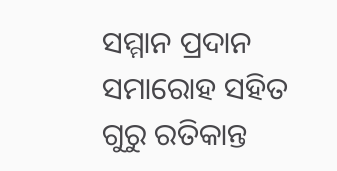ସମ୍ମାନ ପ୍ରଦାନ ସମାରୋହ ସହିତ ଗୁରୁ ରତିକାନ୍ତ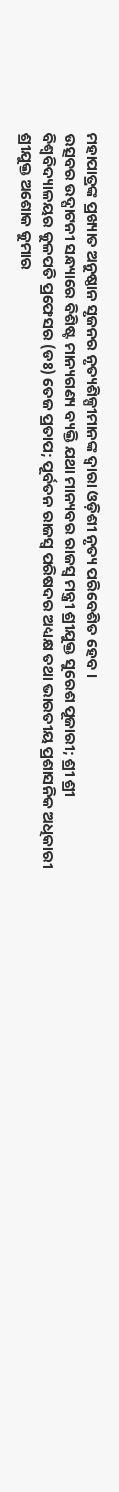ମହାପାତ୍ରଙ୍କ ପ୍ରଖ୍ୟାତ ଅନୁଷ୍ଠାନ ସୃଜନର ନୃତ୍ୟଶିଳ୍ପୀମାନଙ୍କ ଦ୍ୱାରା ଓଡ଼ିଶୀ ନୃତ୍ୟ ପରିବେଶିତ ହେବ ।
ଉତ୍ସବର ଉଦ୍ଘାଟନୀ ସନ୍ଧ୍ୟାରେ ବିଶିଷ୍ଟ ମାନ୍ୟଗଣ୍ୟ ବ୍ୟକ୍ତି ଯଥା ମାନ୍ୟବର ରାଜସ୍ୱ ମନ୍ତ୍ରୀ ଶ୍ରୀଯୁକ୍ତ ସୁରେଶ ପୂଜାରୀ; ଶ୍ରୀ ଶ୍ରୀ ବିଶ୍ୱବିଦ୍ୟାଳୟର କୁଳପତି ପ୍ରଫେସର (ଡଃ) ତେଜ ପ୍ରତାପ; ପୂର୍ବତନ ରାଜସ୍ୱ ପରିଷଦର ଅଧ୍ୟକ୍ଷ ତଥା ଭାରତୀୟ ପ୍ରଶାସନିକ ଅଧିକାରୀ ଶ୍ରୀଯୁକ୍ତ ଅଶୋକ କୁମାର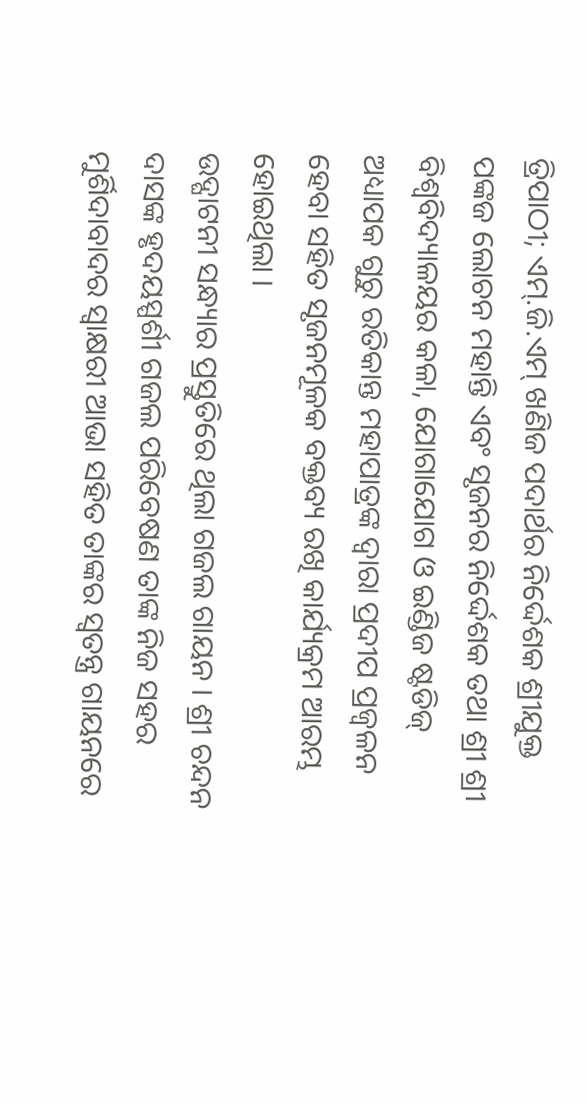ତ୍ରିପାଠୀ; ଏମ୍.ଜି.ଏମ୍ ଖଣିଜ ପଦାର୍ଥର ନିର୍ଦ୍ଦେଶକ ଶ୍ରୀଯୁକ୍ତ ପଙ୍କଜ ଲୋଚନ ମହାନ୍ତି ଏବଂ ସୃଜନର ନିର୍ଦ୍ଦେଶକ ତଥା ଶ୍ରୀ ଶ୍ରୀ ବିଶ୍ୱବିଦ୍ୟାଳୟର କଳା, ଯୋଗାଯୋଗ ଓ ଇଣ୍ଡିଜ ଷ୍ଟଡିଜ୍ ଅଧ୍ୟାପକ ଗୁରୁ ରତିକାନ୍ତ ମହାପାତ୍ରଙ୍କ ଦ୍ୱାରା ପ୍ରଦୀପ ପ୍ରଜ୍ୱଳନ ହେବା ସହିତ ସୃଜନମୂଳକ ବକ୍ତବ୍ୟ ରଖି କାର୍ଯ୍ୟକ୍ରମ ଆରମ୍ଭ ହୋଇଥିଲା ।
ଉଦ୍ଘାଟନୀ ସନ୍ଧ୍ୟାର ପ୍ରସ୍ତୁତିରେ ଥିଲା ଗଜଲ ଗାୟନ । ଶ୍ରୀ ଚନ୍ଦନ ଦାସଙ୍କ ହୃଦୟସ୍ପର୍ଶୀ ଗଜଲ ପରିବେଷଣ ତାଙ୍କ ନିଜ ସହର ମୁର୍ଶିଦାବାଦର ସ୍ୱାକ୍ଷରୀ ଆଭା ସହିତ ତାଙ୍କର ସ୍ୱତନ୍ତ୍ର ଗାୟନରେ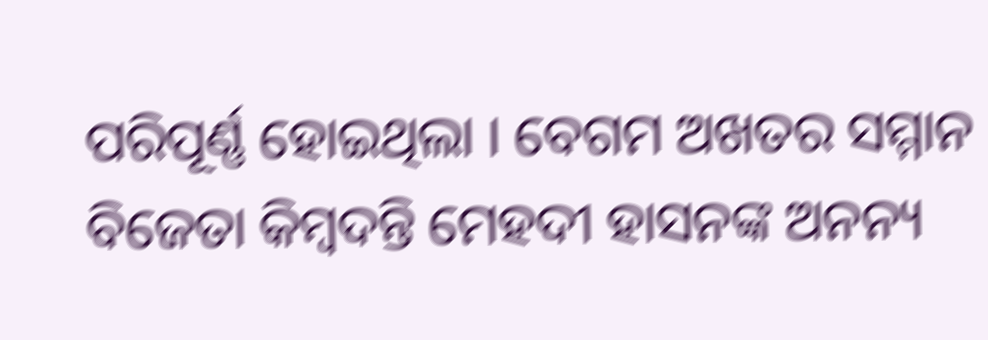ପରିପୂର୍ଣ୍ଣ ହୋଇଥିଲା । ବେଗମ ଅଖତର ସମ୍ମାନ ବିଜେତା କିମ୍ବଦନ୍ତି ମେହଦୀ ହାସନଙ୍କ ଅନନ୍ୟ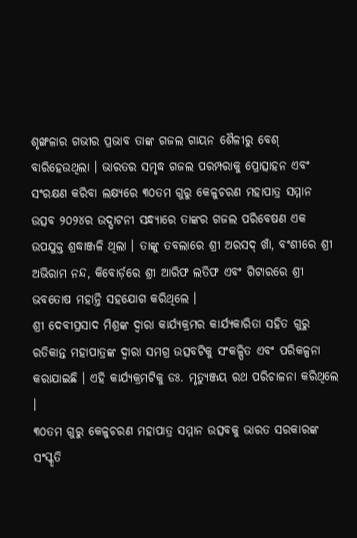ଶୃଙ୍ଖଳାର ଗଭୀର ପ୍ରଭାବ ତାଙ୍କ ଗଜଲ ଗାୟନ ଶୈଳୀରୁ ବେଶ୍ ବାରିହେଉଥିଲା । ଭାରତର ସମୃଦ୍ଧ ଗଜଲ ପରମ୍ପରାକୁ ପ୍ରୋତ୍ସାହନ ଏବଂ ସଂରକ୍ଷଣ କରିବା ଲକ୍ଷ୍ୟରେ ୩୦ତମ ଗୁରୁ କେଳୁଚରଣ ମହାପାତ୍ର ସମ୍ମାନ ଉତ୍ସବ ୨୦୨୪ର ଉଦ୍ଘାଟନୀ ସନ୍ଧ୍ୟାରେ ତାଙ୍କର ଗଜଲ ପରିବେଷଣ ଏକ ଉପଯୁକ୍ତ ଶ୍ରଦ୍ଧାଞ୍ଜଳି ଥିଲା । ତାଙ୍କୁ ତବଲାରେ ଶ୍ରୀ ଅରସଦ୍ ଖାଁ, ବଂଶୀରେ ଶ୍ରୀ ଅଭିରାମ ନନ୍ଦ, କିବୋର୍ଡ଼ରେ ଶ୍ରୀ ଆରିଫ ଲତିଫ ଏବଂ ଗିଟାରରେ ଶ୍ରୀ ଭବତୋଷ ମହାନ୍ତି ସହଯୋଗ କରିଥିଲେ ।
ଶ୍ରୀ ଦେବୀପ୍ରସାଦ ମିଶ୍ରଙ୍କ ଦ୍ୱାରା କାର୍ଯ୍ୟକ୍ରମର କାର୍ଯ୍ୟକାରିତା ସହିତ ଗୁରୁ ରତିକାନ୍ତ ମହାପାତ୍ରଙ୍କ ଦ୍ୱାରା ସମଗ୍ର ଉତ୍ସବଟିକୁ ସଂକଳ୍ପିତ ଏବଂ ପରିକଳ୍ପନା କରାଯାଇଛି । ଏହି କାର୍ଯ୍ୟକ୍ରମଟିକୁ ଡଃ. ମୃତ୍ୟୁଞ୍ଜୟ ରଥ ପରିଚାଳନା କରିଥିଲେ ।
୩୦ତମ ଗୁରୁ କେଳୁଚରଣ ମହାପାତ୍ର ସମ୍ମାନ ଉତ୍ସବକୁ ଭାରତ ସରକାରଙ୍କ ସଂସ୍କୃତି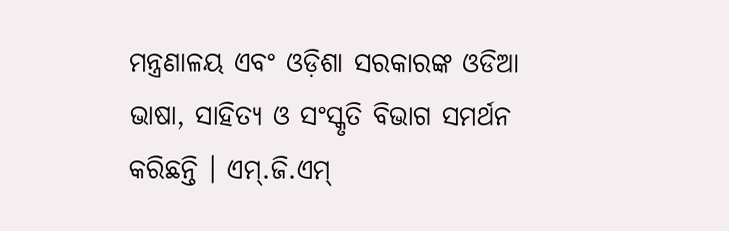ମନ୍ତ୍ରଣାଳୟ ଏବଂ ଓଡ଼ିଶା ସରକାରଙ୍କ ଓଡିଆ ଭାଷା, ସାହିତ୍ୟ ଓ ସଂସ୍କୃତି ବିଭାଗ ସମର୍ଥନ କରିଛନ୍ତି । ଏମ୍.ଜି.ଏମ୍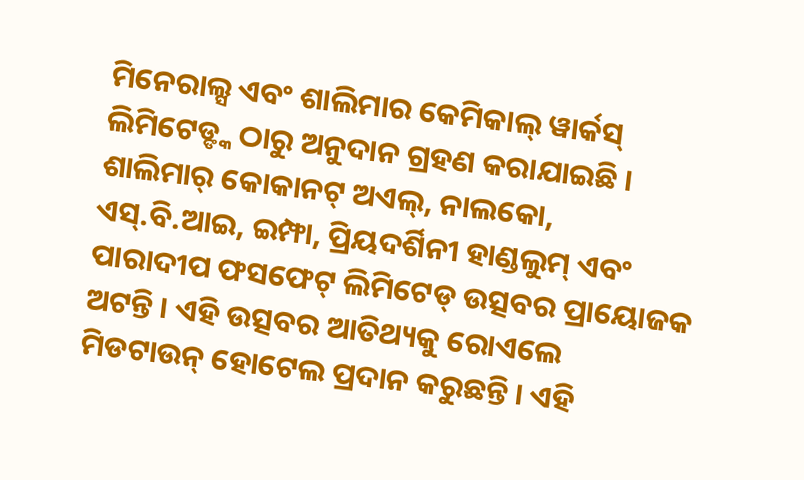ମିନେରାଲ୍ସ ଏବଂ ଶାଲିମାର କେମିକାଲ୍ ୱାର୍କସ୍ ଲିମିଟେଡ୍ଙ୍କ ଠାରୁ ଅନୁଦାନ ଗ୍ରହଣ କରାଯାଇଛି । ଶାଲିମାର୍ କୋକାନଟ୍ ଅଏଲ୍, ନାଲକୋ, ଏସ୍.ବି.ଆଇ, ଇମ୍ଫା, ପ୍ରିୟଦର୍ଶିନୀ ହାଣ୍ଡଲୁମ୍ ଏବଂ ପାରାଦୀପ ଫସଫେଟ୍ ଲିମିଟେଡ୍ ଉତ୍ସବର ପ୍ରାୟୋଜକ ଅଟନ୍ତି । ଏହି ଉତ୍ସବର ଆତିଥ୍ୟକୁ ରୋଏଲେ ମିଡଟାଉନ୍ ହୋଟେଲ ପ୍ରଦାନ କରୁଛନ୍ତି । ଏହି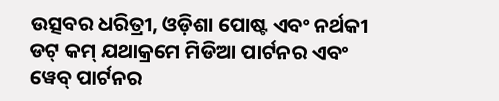ଉତ୍ସବର ଧରିତ୍ରୀ, ଓଡ଼ିଶା ପୋଷ୍ଟ ଏବଂ ନର୍ଥକୀ ଡଟ୍ କମ୍ ଯଥାକ୍ରମେ ମିଡିଆ ପାର୍ଟନର ଏବଂ ୱେବ୍ ପାର୍ଟନର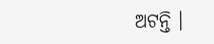ଅଟନ୍ତି ।